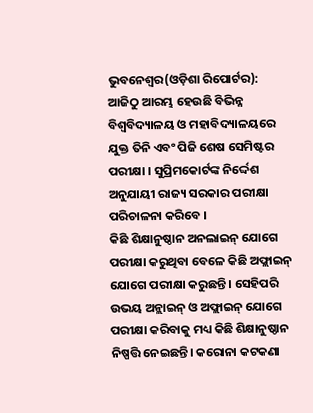ଭୁବନେଶ୍ୱର(ଓଡ଼ିଶା ରିପୋର୍ଟର): ଆଜିଠୁ ଆରମ୍ଭ ହେଉଛି ବିଭିନ୍ନ ବିଶ୍ୱବିଦ୍ୟାଳୟ ଓ ମହାବିଦ୍ୟାଳୟରେ ଯୁକ୍ତ ତିନି ଏବଂ ପିଜି ଶେଷ ସେମିଷ୍ଟର ପରୀକ୍ଷା । ସୁପ୍ରିମକୋର୍ଟଙ୍କ ନିର୍ଦ୍ଦେଶ ଅନୁଯାୟୀ ରାଜ୍ୟ ସରକାର ପରୀକ୍ଷା ପରିଚାଳନା କରିବେ ।
କିଛି ଶିକ୍ଷାନୁଷ୍ଠାନ ଅନଲାଇନ୍ ଯୋଗେ ପରୀକ୍ଷା କରୁଥିବା ବେଳେ କିଛି ଅଫ୍ଲାଇନ୍ ଯୋଗେ ପରୀକ୍ଷା କରୁଛନ୍ତି । ସେହିପରି ଉଭୟ ଅନ୍ଲାଇନ୍ ଓ ଅଫ୍ଲାଇନ୍ ଯୋଗେ ପରୀକ୍ଷା କରିବାକୁ ମଧ୍ୟ କିଛି ଶିକ୍ଷାନୁଷ୍ଠାନ ନିଷ୍ପତ୍ତି ନେଇଛନ୍ତି। କରୋନା କଟକଣା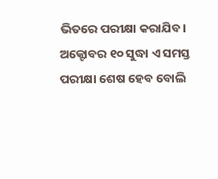ଭିତରେ ପରୀକ୍ଷା କରାଯିବ।
ଅକ୍ଟୋବର ୧୦ ସୁଦ୍ଧା ଏ ସମସ୍ତ ପରୀକ୍ଷା ଶେଷ ହେବ ବୋଲି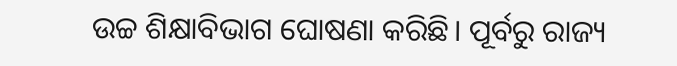ଉଚ୍ଚ ଶିକ୍ଷାବିଭାଗ ଘୋଷଣା କରିଛି। ପୂର୍ବରୁ ରାଜ୍ୟ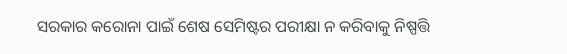ସରକାର କରୋନା ପାଇଁ ଶେଷ ସେମିଷ୍ଟର ପରୀକ୍ଷା ନ କରିବାକୁ ନିଷ୍ପତ୍ତି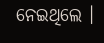ନେଇଥିଲେ ।